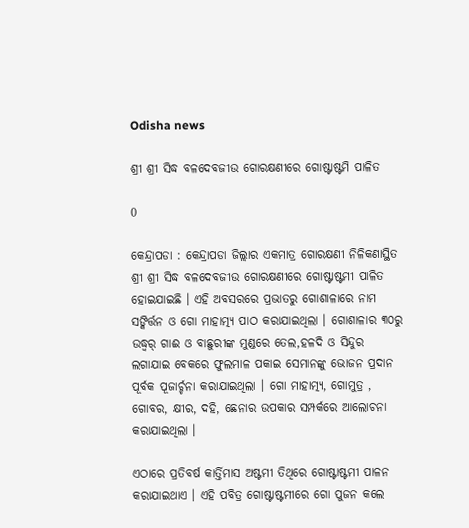Odisha news

ଶ୍ରୀ ଶ୍ରୀ ସିଦ୍ଧ ବଳଦେବଜୀଉ ଗୋରକ୍ଷଣୀରେ ଗୋଷ୍ଟାଷ୍ଟମି ପାଳିତ

0

କେନ୍ଦ୍ରାପଡା : କେନ୍ଦ୍ରାପଡା ଜିଲ୍ଲାର ଏକମାତ୍ର ଗୋରକ୍ଷଣୀ ନିଳିକଣାସ୍ଥିତ ଶ୍ରୀ ଶ୍ରୀ ସିଦ୍ଧ ବଳଦେବଜୀଉ ଗୋରକ୍ଷଣୀରେ ଗୋଷ୍ଟାଷ୍ଟମୀ ପାଳିତ ହୋଇଯାଇଛି । ଏହି ଅବସରରେ ପ୍ରଭାତରୁ ଗୋଶାଳାରେ ନାମ ସଙ୍କିର୍ତ୍ତନ ଓ ଗୋ ମାହାତ୍ମ୍ୟ ପାଠ କରାଯାଇଥିଲା । ଗୋଶାଳାର ୩୦ରୁ ଉଦ୍ଧ୍ୱର୍ ଗାଈ ଓ ବାଛୁରୀଙ୍କ ମୁଣ୍ଡରେ ତେଲ,ହଳଦି ଓ ସିନ୍ଦୁର ଲଗାଯାଇ ବେକରେ ଫୁଲମାଳ ପକାଇ ସେମାନଙ୍କୁ ଭୋଜନ ପ୍ରଦାନ ପୂର୍ବକ ପୂଜାର୍ଚ୍ଚନା କରାଯାଇଥିଲା । ଗୋ ମାହାତ୍ମ୍ୟ, ଗୋମୁତ୍ର , ଗୋବର, କ୍ଷୀର, ଦହି, ଛେନାର ଉପକାର ସମ୍ପର୍କରେ ଆଲୋଚନା କରାଯାଇଥିଲା ।

ଏଠାରେ ପ୍ରତିବର୍ଷ କାର୍ତ୍ତିମାସ ଅଷ୍ଟମୀ ତିଥିରେ ଗୋଷ୍ଟାଷ୍ଟମୀ ପାଳନ କରାଯାଇଥାଏ । ଏହି ପବିତ୍ର ଗୋଷ୍ଟାଷ୍ଟମୀରେ ଗୋ ପୁଜନ କଲେ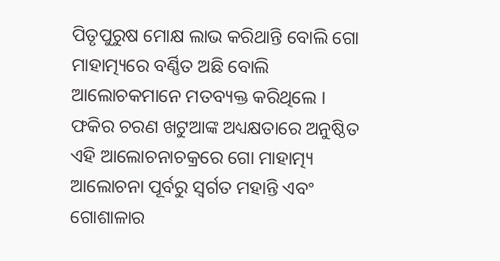ପିତୃପୁରୁଷ ମୋକ୍ଷ ଲାଭ କରିଥାନ୍ତି ବୋଲି ଗୋ ମାହାତ୍ମ୍ୟରେ ବର୍ଣ୍ଣିତ ଅଛି ବୋଲି ଆଲୋଚକମାନେ ମତବ୍ୟକ୍ତ କରିଥିଲେ । ଫକିର ଚରଣ ଖଟୁଆଙ୍କ ଅଧ୍ୟକ୍ଷତାରେ ଅନୁଷ୍ଠିତ ଏହି ଆଲୋଚନାଚକ୍ରରେ ଗୋ ମାହାତ୍ମ୍ୟ ଆଲୋଚନା ପୂର୍ବରୁ ସ୍ୱର୍ଗତ ମହାନ୍ତି ଏବଂ ଗୋଶାଳାର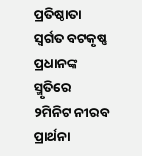ପ୍ରତିଷ୍ଠାତା ସ୍ୱର୍ଗତ ବଟକୃଷ୍ଣ ପ୍ରଧାନଙ୍କ ସ୍ମୃତିରେ ୨ମିନିଟ ନୀରବ ପ୍ରାର୍ଥନା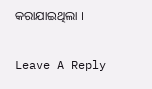କରାଯାଇଥିଲା ।

Leave A Reply